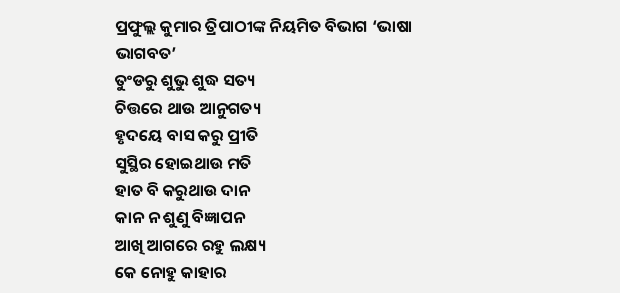ପ୍ରଫୁଲ୍ଲ କୁମାର ତ୍ରିପାଠୀଙ୍କ ନିୟମିତ ବିଭାଗ ‘ଭାଷା ଭାଗବତ’
ତୁଂଡରୁ ଶୁଭୁ ଶୁଦ୍ଧ ସତ୍ୟ
ଚିତ୍ତରେ ଥାଉ ଆନୁଗତ୍ୟ
ହୃଦୟେ ବାସ କରୁ ପ୍ରୀତି
ସୁସ୍ଥିର ହୋଇଥାଉ ମତି
ହାତ ବି କରୁଥାଉ ଦାନ
କାନ ନ ଶୁଣୁ ବିଜ୍ଞାପନ
ଆଖି ଆଗରେ ରହୁ ଲକ୍ଷ୍ୟ
କେ ନୋହୁ କାହାର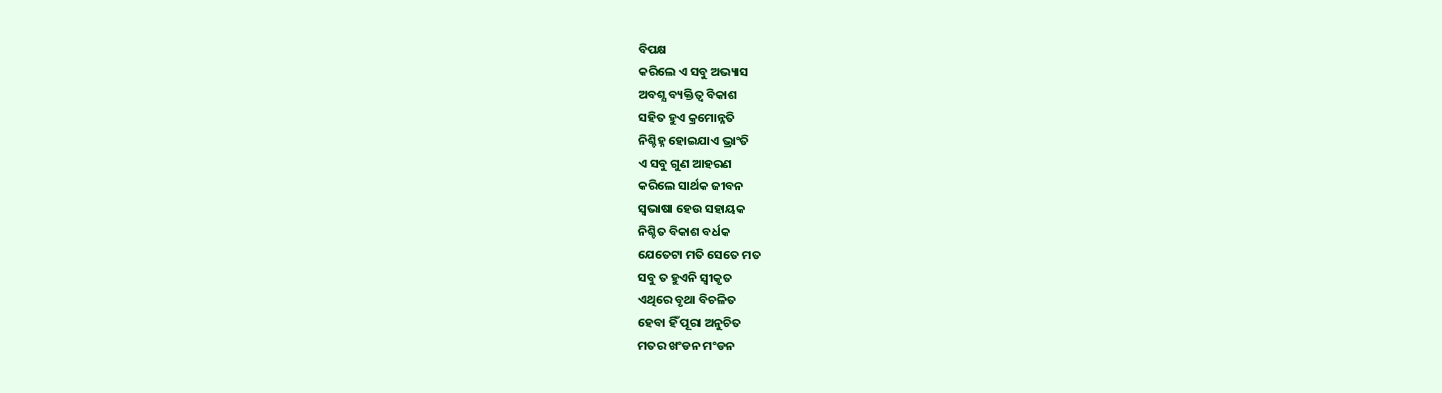ବିପକ୍ଷ
କରିଲେ ଏ ସବୁ ଅଭ୍ୟାସ
ଅବଶ୍ଯ ବ୍ୟକ୍ତିତ୍ବ ବିକାଶ
ସହିତ ହୁଏ କ୍ରମୋନ୍ନତି
ନିଶ୍ଚିହ୍ନ ହୋଇଯାଏ ଭ୍ରାଂତି
ଏ ସବୁ ଗୁଣ ଆହରଣ
କରିଲେ ସାର୍ଥକ ଜୀବନ
ସ୍ବଭାଷା ହେଉ ସହାୟକ
ନିଶ୍ଚିତ ବିକାଶ ବର୍ଧକ
ଯେତେଟା ମତି ସେତେ ମତ
ସବୁ ତ ହୁଏନି ସ୍ବୀକୃତ
ଏଥିରେ ବୃଥା ବିଚଳିତ
ହେବା ହିଁ ପୂରା ଅନୁଚିତ
ମତର ଖଂଡନ ମଂଡନ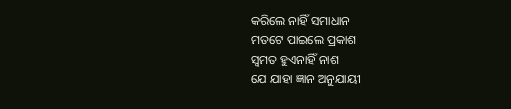କରିଲେ ନାହିଁ ସମାଧାନ
ମତଟେ ପାଇଲେ ପ୍ରକାଶ
ସ୍ବମତ ହୁଏନାହିଁ ନାଶ
ଯେ ଯାହା ଜ୍ଞାନ ଅନୁଯାୟୀ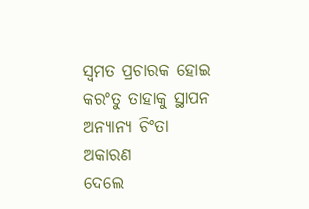ସ୍ବମତ ପ୍ରଚାରକ ହୋଇ
କରଂତୁ ତାହାକୁ ସ୍ଥାପନ
ଅନ୍ୟାନ୍ୟ ଚିଂତା ଅକାରଣ
ଦେଲେ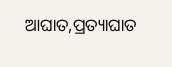ଆଘାତ,ପ୍ରତ୍ୟାଘାତ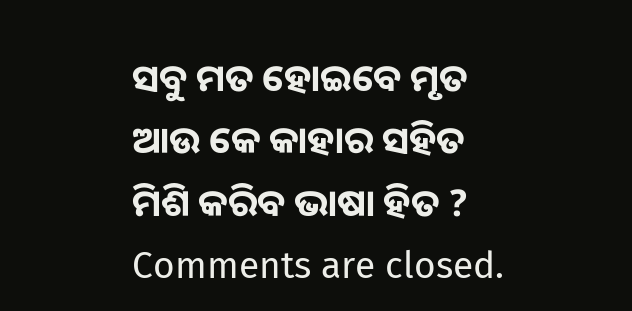ସବୁ ମତ ହୋଇବେ ମୃତ
ଆଉ କେ କାହାର ସହିତ
ମିଶି କରିବ ଭାଷା ହିତ ?
Comments are closed.